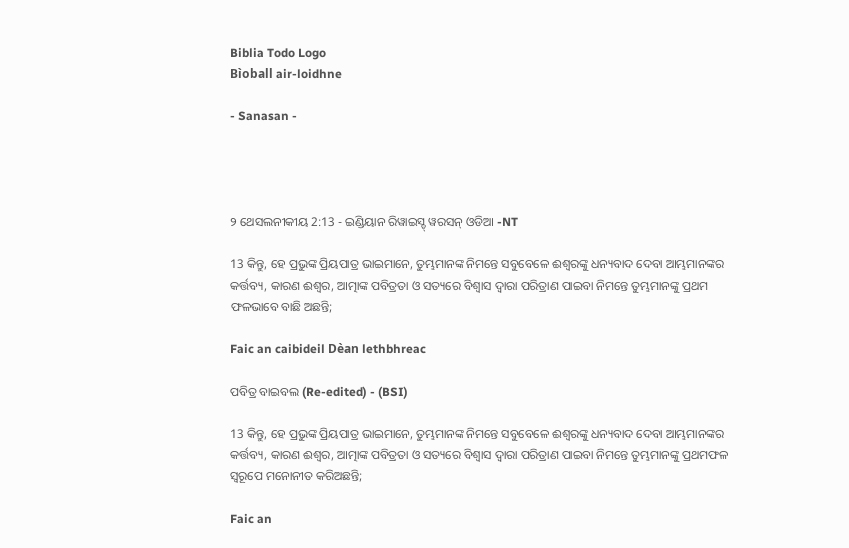Biblia Todo Logo
Bìoball air-loidhne

- Sanasan -




୨ ଥେସଲନୀକୀୟ 2:13 - ଇଣ୍ଡିୟାନ ରିୱାଇସ୍ଡ୍ ୱରସନ୍ ଓଡିଆ -NT

13 କିନ୍ତୁ, ହେ ପ୍ରଭୁଙ୍କ ପ୍ରିୟପାତ୍ର ଭାଇମାନେ, ତୁମ୍ଭମାନଙ୍କ ନିମନ୍ତେ ସବୁବେଳେ ଈଶ୍ବରଙ୍କୁ ଧନ୍ୟବାଦ ଦେବା ଆମ୍ଭମାନଙ୍କର କର୍ତ୍ତବ୍ୟ, କାରଣ ଈଶ୍ବର, ଆତ୍ମାଙ୍କ ପବିତ୍ରତା ଓ ସତ୍ୟରେ ବିଶ୍ୱାସ ଦ୍ୱାରା ପରିତ୍ରାଣ ପାଇବା ନିମନ୍ତେ ତୁମ୍ଭମାନଙ୍କୁ ପ୍ରଥମ ଫଳଭାବେ ବାଛି ଅଛନ୍ତି;

Faic an caibideil Dèan lethbhreac

ପବିତ୍ର ବାଇବଲ (Re-edited) - (BSI)

13 କିନ୍ତୁ, ହେ ପ୍ରଭୁଙ୍କ ପ୍ରିୟପାତ୍ର ଭାଇମାନେ, ତୁମ୍ଭମାନଙ୍କ ନିମନ୍ତେ ସବୁବେଳେ ଈଶ୍ଵରଙ୍କୁ ଧନ୍ୟବାଦ ଦେବା ଆମ୍ଭମାନଙ୍କର କର୍ତ୍ତବ୍ୟ, କାରଣ ଈଶ୍ଵର, ଆତ୍ମାଙ୍କ ପବିତ୍ରତା ଓ ସତ୍ୟରେ ବିଶ୍ଵାସ ଦ୍ଵାରା ପରିତ୍ରାଣ ପାଇବା ନିମନ୍ତେ ତୁମ୍ଭମାନଙ୍କୁ ପ୍ରଥମଫଳ ସ୍ଵରୂପେ ମନୋନୀତ କରିଅଛନ୍ତି;

Faic an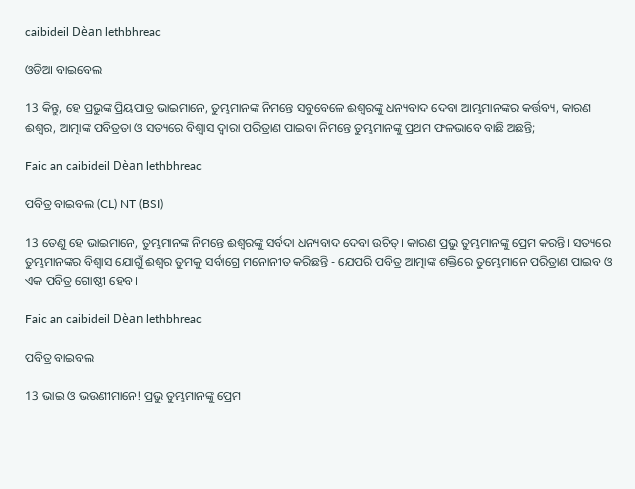caibideil Dèan lethbhreac

ଓଡିଆ ବାଇବେଲ

13 କିନ୍ତୁ, ହେ ପ୍ରଭୁଙ୍କ ପ୍ରିୟପାତ୍ର ଭାଇମାନେ, ତୁମ୍ଭମାନଙ୍କ ନିମନ୍ତେ ସବୁବେଳେ ଈଶ୍ୱରଙ୍କୁ ଧନ୍ୟବାଦ ଦେବା ଆମ୍ଭମାନଙ୍କର କର୍ତ୍ତବ୍ୟ, କାରଣ ଈଶ୍ୱର, ଆତ୍ମାଙ୍କ ପବିତ୍ରତା ଓ ସତ୍ୟରେ ବିଶ୍ୱାସ ଦ୍ୱାରା ପରିତ୍ରାଣ ପାଇବା ନିମନ୍ତେ ତୁମ୍ଭମାନଙ୍କୁ ପ୍ରଥମ ଫଳଭାବେ ବାଛି ଅଛନ୍ତି;

Faic an caibideil Dèan lethbhreac

ପବିତ୍ର ବାଇବଲ (CL) NT (BSI)

13 ତେଣୁ ହେ ଭାଇମାନେ, ତୁମ୍ଭମାନଙ୍କ ନିମନ୍ତେ ଈଶ୍ୱରଙ୍କୁ ସର୍ବଦା ଧନ୍ୟବାଦ ଦେବା ଉଚିତ୍। କାରଣ ପ୍ରଭୁ ତୁମ୍ଭମାନଙ୍କୁ ପ୍ରେମ କରନ୍ତି। ସତ୍ୟରେ ତୁମ୍ଭମାନଙ୍କର ବିଶ୍ୱାସ ଯୋଗୁଁ ଈଶ୍ୱର ତୁମକୁ ସର୍ବାଗ୍ରେ ମନୋନୀତ କରିଛନ୍ତି - ଯେପରି ପବିତ୍ର ଆତ୍ମାଙ୍କ ଶକ୍ତିରେ ତୁମ୍ଭେମାନେ ପରିତ୍ରାଣ ପାଇବ ଓ ଏକ ପବିତ୍ର ଗୋଷ୍ଠୀ ହେବ।

Faic an caibideil Dèan lethbhreac

ପବିତ୍ର ବାଇବଲ

13 ଭାଇ ଓ ଭଉଣୀମାନେ! ପ୍ରଭୁ ତୁମ୍ଭମାନଙ୍କୁ ପ୍ରେମ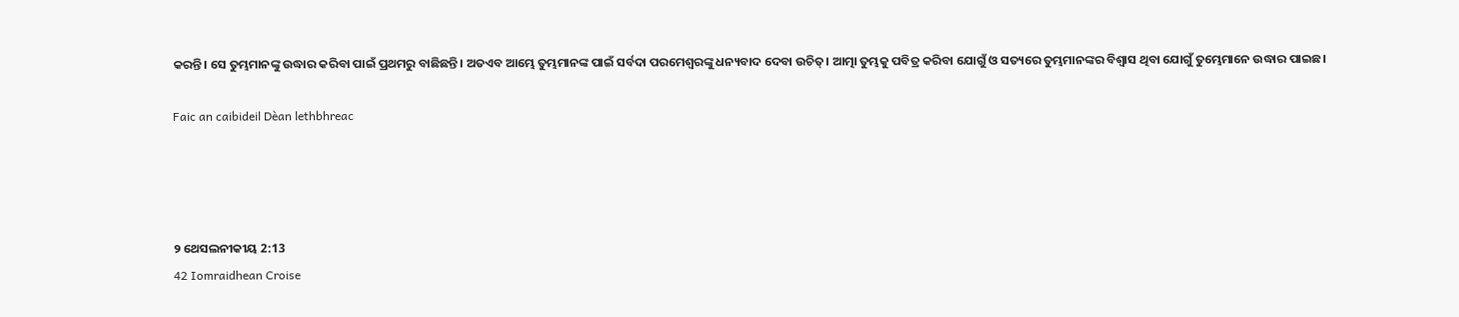କରନ୍ତି। ସେ ତୁମ୍ଭମାନଙ୍କୁ ଉଦ୍ଧାର କରିବା ପାଇଁ ପ୍ରଥମରୁ ବାଛିଛନ୍ତି। ଅତଏବ ଆମ୍ଭେ ତୁମ୍ଭମାନଙ୍କ ପାଇଁ ସର୍ବଦା ପରମେଶ୍ୱରଙ୍କୁ ଧନ୍ୟବାଦ ଦେବା ଉଚିତ୍। ଆତ୍ମା ତୁମ୍ଭକୁ ପବିତ୍ର କରିବା ଯୋଗୁଁ ଓ ସତ୍ୟରେ ତୁମ୍ଭମାନଙ୍କର ବିଶ୍ୱାସ ଥିବା ଯୋଗୁଁ ତୁମ୍ଭେମାନେ ଉଦ୍ଧାର ପାଇଛ।

Faic an caibideil Dèan lethbhreac




୨ ଥେସଲନୀକୀୟ 2:13
42 Iomraidhean Croise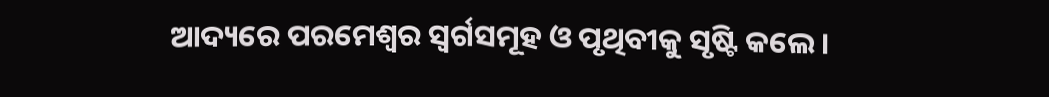ଆଦ୍ୟରେ ପରମେଶ୍ୱର ସ୍ୱର୍ଗସମୂହ ଓ ପୃଥିବୀକୁ ସୃଷ୍ଟି କଲେ।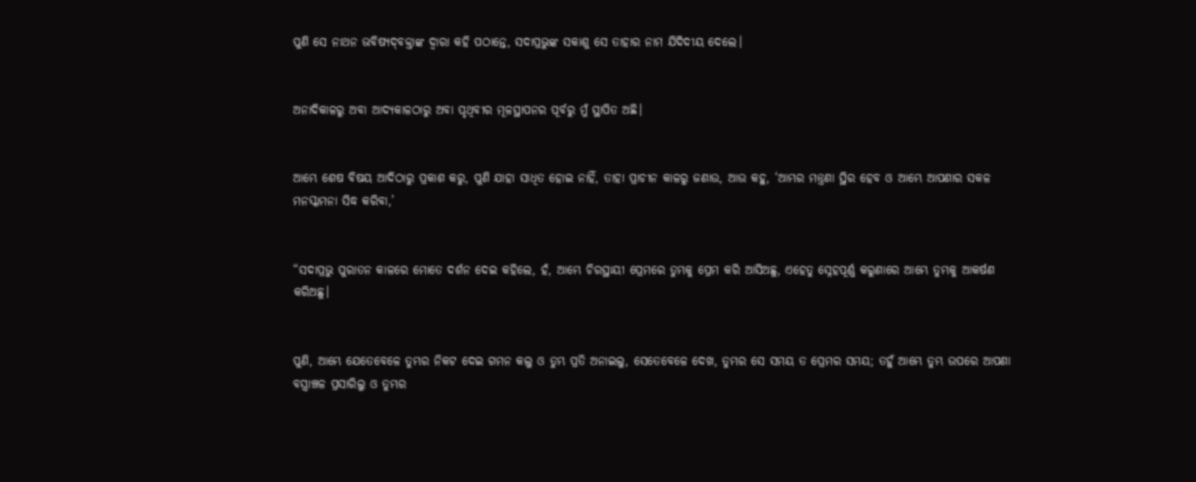ପୁଣି ସେ ନାଥନ ଭବିଷ୍ୟଦ୍‍ବକ୍ତାଙ୍କ ଦ୍ୱାରା କହି ପଠାନ୍ତେ, ସଦାପ୍ରଭୁଙ୍କ ସକାଶୁ ସେ ତାହାର ନାମ ଯିଦିଦୀୟ ଦେଲେ।


ଅନାଦିକାଳରୁ ଅବା ଆଦ୍ୟକାଳଠାରୁ ଅବା ପୃଥିବୀର ମୂଳସ୍ଥାପନର ପୂର୍ବରୁ ମୁଁ ସ୍ଥାପିତ ଅଛି।


ଆମ୍ଭେ ଶେଷ ବିଷୟ ଆଦିଠାରୁ ପ୍ରକାଶ କରୁ, ପୁଣି ଯାହା ସାଧିତ ହୋଇ ନାହିଁ, ତାହା ପ୍ରାଚୀନ କାଳରୁ ଜଣାଉ, ଆଉ କହୁ, ‘ଆମ୍ଭର ମନ୍ତ୍ରଣା ସ୍ଥିର ହେବ ଓ ଆମ୍ଭେ ଆପଣାର ସକଳ ମନସ୍କାମନା ସିଦ୍ଧ କରିବା,’


“ସଦାପ୍ରଭୁ ପୁରାତନ କାଳରେ ମୋତେ ଦର୍ଶନ ଦେଇ କହିଲେ, ହଁ, ଆମ୍ଭେ ଚିରସ୍ଥାୟୀ ପ୍ରେମରେ ତୁମ୍ଭକୁ ପ୍ରେମ କରି ଆସିଅଛୁ, ଏହେତୁ ସ୍ନେହପୂର୍ଣ୍ଣ କରୁଣାରେ ଆମ୍ଭେ ତୁମ୍ଭକୁ ଆକର୍ଷଣ କରିଅଛୁ।


ପୁଣି, ଆମ୍ଭେ ଯେତେବେଳେ ତୁମ୍ଭର ନିକଟ ଦେଇ ଗମନ କଲୁ ଓ ତୁମ୍ଭ ପ୍ରତି ଅନାଇଲୁ, ସେତେବେଳେ ଦେଖ, ତୁମ୍ଭର ସେ ସମୟ ତ ପ୍ରେମର ସମୟ; ତହୁଁ ଆମ୍ଭେ ତୁମ୍ଭ ଉପରେ ଆପଣା ବସ୍ତ୍ରାଞ୍ଚଳ ପ୍ରସାରିଲୁ ଓ ତୁମ୍ଭର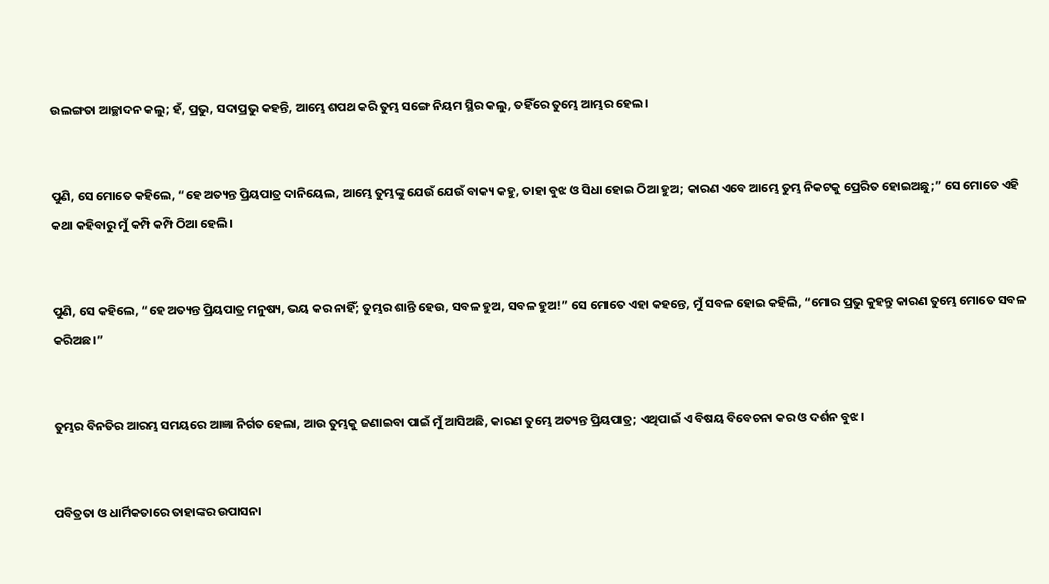ଉଲଙ୍ଗତା ଆଚ୍ଛାଦନ କଲୁ; ହଁ, ପ୍ରଭୁ, ସଦାପ୍ରଭୁ କହନ୍ତି, ଆମ୍ଭେ ଶପଥ କରି ତୁମ୍ଭ ସଙ୍ଗେ ନିୟମ ସ୍ଥିର କଲୁ, ତହିଁରେ ତୁମ୍ଭେ ଆମ୍ଭର ହେଲ।


ପୁଣି, ସେ ମୋତେ କହିଲେ, “ହେ ଅତ୍ୟନ୍ତ ପ୍ରିୟପାତ୍ର ଦାନିୟେଲ, ଆମ୍ଭେ ତୁମ୍ଭଙ୍କୁ ଯେଉଁ ଯେଉଁ ବାକ୍ୟ କହୁ, ତାହା ବୁଝ ଓ ସିଧା ହୋଇ ଠିଆ ହୁଅ; କାରଣ ଏବେ ଆମ୍ଭେ ତୁମ୍ଭ ନିକଟକୁ ପ୍ରେରିତ ହୋଇଅଛୁ;” ସେ ମୋତେ ଏହି କଥା କହିବାରୁ ମୁଁ କମ୍ପି କମ୍ପି ଠିଆ ହେଲି।


ପୁଣି, ସେ କହିଲେ, “ହେ ଅତ୍ୟନ୍ତ ପ୍ରିୟପାତ୍ର ମନୁଷ୍ୟ, ଭୟ କର ନାହିଁ; ତୁମ୍ଭର ଶାନ୍ତି ହେଉ, ସବଳ ହୁଅ, ସବଳ ହୁଅ!” ସେ ମୋତେ ଏହା କହନ୍ତେ, ମୁଁ ସବଳ ହୋଇ କହିଲି, “ମୋର ପ୍ରଭୁ କୁହନ୍ତୁ କାରଣ ତୁମ୍ଭେ ମୋତେ ସବଳ କରିଅଛ।”


ତୁମ୍ଭର ବିନତିର ଆରମ୍ଭ ସମୟରେ ଆଜ୍ଞା ନିର୍ଗତ ହେଲା, ଆଉ ତୁମ୍ଭକୁ ଜଣାଇବା ପାଇଁ ମୁଁ ଆସିଅଛି, କାରଣ ତୁମ୍ଭେ ଅତ୍ୟନ୍ତ ପ୍ରିୟପାତ୍ର; ଏଥିପାଇଁ ଏ ବିଷୟ ବିବେଚନା କର ଓ ଦର୍ଶନ ବୁଝ।


ପବିତ୍ରତା ଓ ଧାର୍ମିକତାରେ ତାହାଙ୍କର ଉପାସନା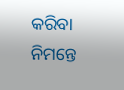କରିବା ନିମନ୍ତେ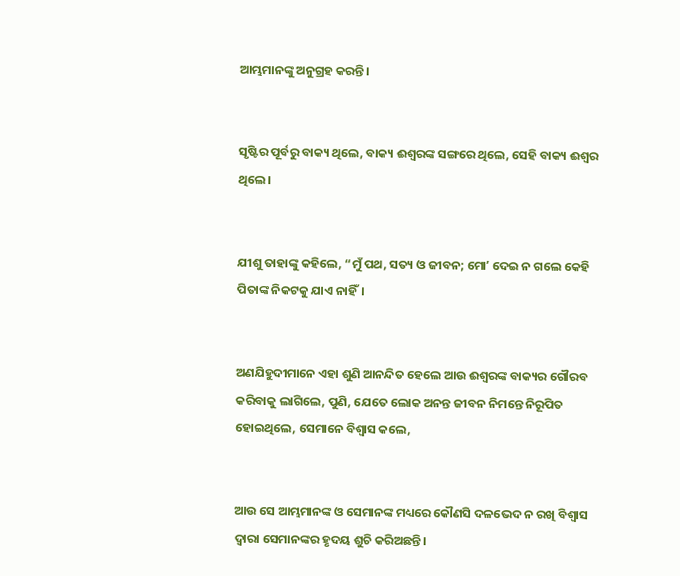ଆମ୍ଭମାନଙ୍କୁ ଅନୁଗ୍ରହ କରନ୍ତି।


ସୃଷ୍ଟିର ପୂର୍ବରୁ ବାକ୍ୟ ଥିଲେ, ବାକ୍ୟ ଈଶ୍ବରଙ୍କ ସଙ୍ଗରେ ଥିଲେ, ସେହି ବାକ୍ୟ ଈଶ୍ବର ଥିଲେ।


ଯୀଶୁ ତାହାଙ୍କୁ କହିଲେ, “ମୁଁ ପଥ, ସତ୍ୟ ଓ ଜୀବନ; ମୋʼ ଦେଇ ନ ଗଲେ କେହି ପିତାଙ୍କ ନିକଟକୁ ଯାଏ ନାହିଁ।


ଅଣଯିହୁଦୀମାନେ ଏହା ଶୁଣି ଆନନ୍ଦିତ ହେଲେ ଆଉ ଈଶ୍ବରଙ୍କ ବାକ୍ୟର ଗୌରବ କରିବାକୁ ଲାଗିଲେ, ପୁଣି, ଯେତେ ଲୋକ ଅନନ୍ତ ଜୀବନ ନିମନ୍ତେ ନିରୂପିତ ହୋଇଥିଲେ, ସେମାନେ ବିଶ୍ୱାସ କଲେ,


ଆଉ ସେ ଆମ୍ଭମାନଙ୍କ ଓ ସେମାନଙ୍କ ମଧ୍ୟରେ କୌଣସି ଦଳଭେଦ ନ ରଖି ବିଶ୍ୱାସ ଦ୍ୱାରା ସେମାନଙ୍କର ହୃଦୟ ଶୁଚି କରିଅଛନ୍ତି।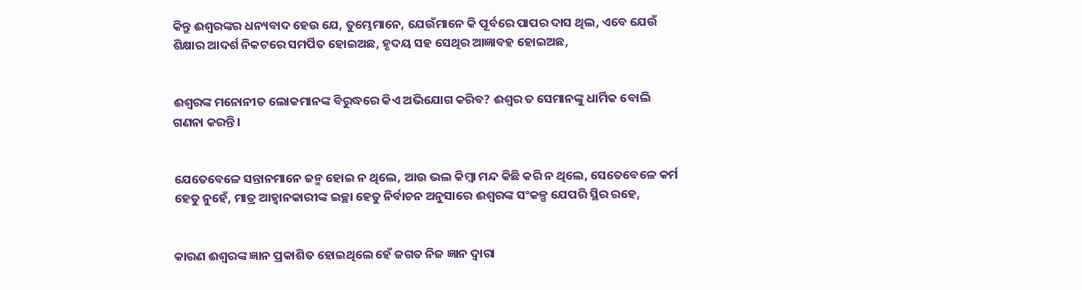କିନ୍ତୁ ଈଶ୍ବରଙ୍କର ଧନ୍ୟବାଦ ହେଉ ଯେ, ତୁମ୍ଭେମାନେ, ଯେଉଁମାନେ କି ପୂର୍ବରେ ପାପର ଦାସ ଥିଲ, ଏବେ ଯେଉଁ ଶିକ୍ଷାର ଆଦର୍ଶ ନିକଟରେ ସମର୍ପିତ ହୋଇଅଛ, ହୃଦୟ ସହ ସେଥିର ଆଜ୍ଞାବହ ହୋଇଅଛ,


ଈଶ୍ବରଙ୍କ ମନୋନୀତ ଲୋକମାନଙ୍କ ବିରୁଦ୍ଧରେ କିଏ ଅଭିଯୋଗ କରିବ? ଈଶ୍ବର ତ ସେମାନଙ୍କୁ ଧାର୍ମିକ ବୋଲି ଗଣନା କରନ୍ତି।


ଯେତେବେଳେ ସନ୍ତାନମାନେ ଜନ୍ମ ହୋଇ ନ ଥିଲେ, ଆଉ ଭଲ କିମ୍ବା ମନ୍ଦ କିଛି କରି ନ ଥିଲେ, ସେତେବେଳେ କର୍ମ ହେତୁ ନୁହେଁ, ମାତ୍ର ଆହ୍ୱାନକାରୀଙ୍କ ଇଚ୍ଛା ହେତୁ ନିର୍ବାଚନ ଅନୁସାରେ ଈଶ୍ବରଙ୍କ ସଂକଳ୍ପ ଯେପରି ସ୍ଥିର ରହେ,


କାରଣ ଈଶ୍ବରଙ୍କ ଜ୍ଞାନ ପ୍ରକାଶିତ ହୋଇଥିଲେ ହେଁ ଜଗତ ନିଜ ଜ୍ଞାନ ଦ୍ୱାରା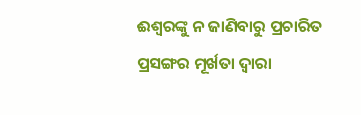ଈଶ୍ବରଙ୍କୁ ନ ଜାଣିବାରୁ ପ୍ରଚାରିତ ପ୍ରସଙ୍ଗର ମୂର୍ଖତା ଦ୍ୱାରା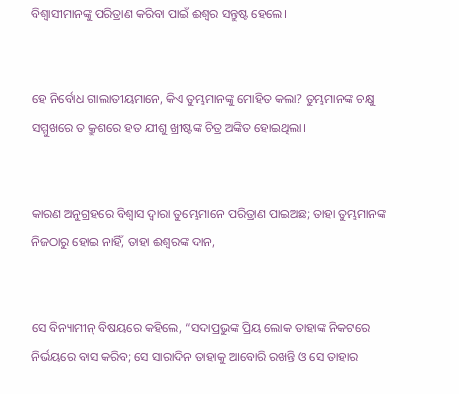ବିଶ୍ଵାସୀମାନଙ୍କୁ ପରିତ୍ରାଣ କରିବା ପାଇଁ ଈଶ୍ବର ସନ୍ତୁଷ୍ଟ ହେଲେ।


ହେ ନିର୍ବୋଧ ଗାଲାତୀୟମାନେ, କିଏ ତୁମ୍ଭମାନଙ୍କୁ ମୋହିତ କଲା? ତୁମ୍ଭମାନଙ୍କ ଚକ୍ଷୁ ସମ୍ମୁଖରେ ତ କ୍ରୁଶରେ ହତ ଯୀଶୁ ଖ୍ରୀଷ୍ଟଙ୍କ ଚିତ୍ର ଅଙ୍କିତ ହୋଇଥିଲା।


କାରଣ ଅନୁଗ୍ରହରେ ବିଶ୍ୱାସ ଦ୍ୱାରା ତୁମ୍ଭେମାନେ ପରିତ୍ରାଣ ପାଇଅଛ; ତାହା ତୁମ୍ଭମାନଙ୍କ ନିଜଠାରୁ ହୋଇ ନାହିଁ, ତାହା ଈଶ୍ବରଙ୍କ ଦାନ,


ସେ ବିନ୍ୟାମୀନ୍ ବିଷୟରେ କହିଲେ, “ସଦାପ୍ରଭୁଙ୍କ ପ୍ରିୟ ଲୋକ ତାହାଙ୍କ ନିକଟରେ ନିର୍ଭୟରେ ବାସ କରିବ; ସେ ସାରାଦିନ ତାହାକୁ ଆବୋରି ରଖନ୍ତି ଓ ସେ ତାହାର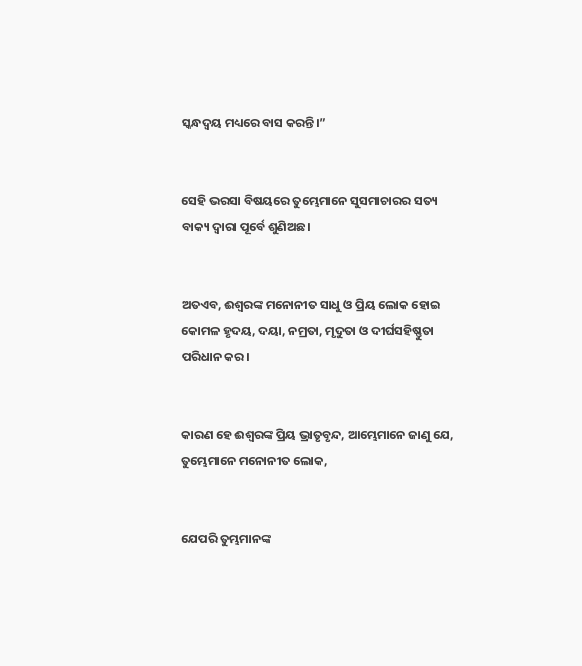ସ୍କନ୍ଧଦ୍ୱୟ ମଧ୍ୟରେ ବାସ କରନ୍ତି।”


ସେହି ଭରସା ବିଷୟରେ ତୁମ୍ଭେମାନେ ସୁସମାଚାରର ସତ୍ୟ ବାକ୍ୟ ଦ୍ୱାରା ପୂର୍ବେ ଶୁଣିଅଛ।


ଅତଏବ, ଈଶ୍ବରଙ୍କ ମନୋନୀତ ସାଧୁ ଓ ପ୍ରିୟ ଲୋକ ହୋଇ କୋମଳ ହୃଦୟ, ଦୟା, ନମ୍ରତା, ମୃଦୁତା ଓ ଦୀର୍ଘସହିଷ୍ଣୁତା ପରିଧାନ କର।


କାରଣ ହେ ଈଶ୍ବରଙ୍କ ପ୍ରିୟ ଭ୍ରାତୃବୃନ୍ଦ, ଆମ୍ଭେମାନେ ଜାଣୁ ଯେ, ତୁମ୍ଭେମାନେ ମନୋନୀତ ଲୋକ,


ଯେପରି ତୁମ୍ଭମାନଙ୍କ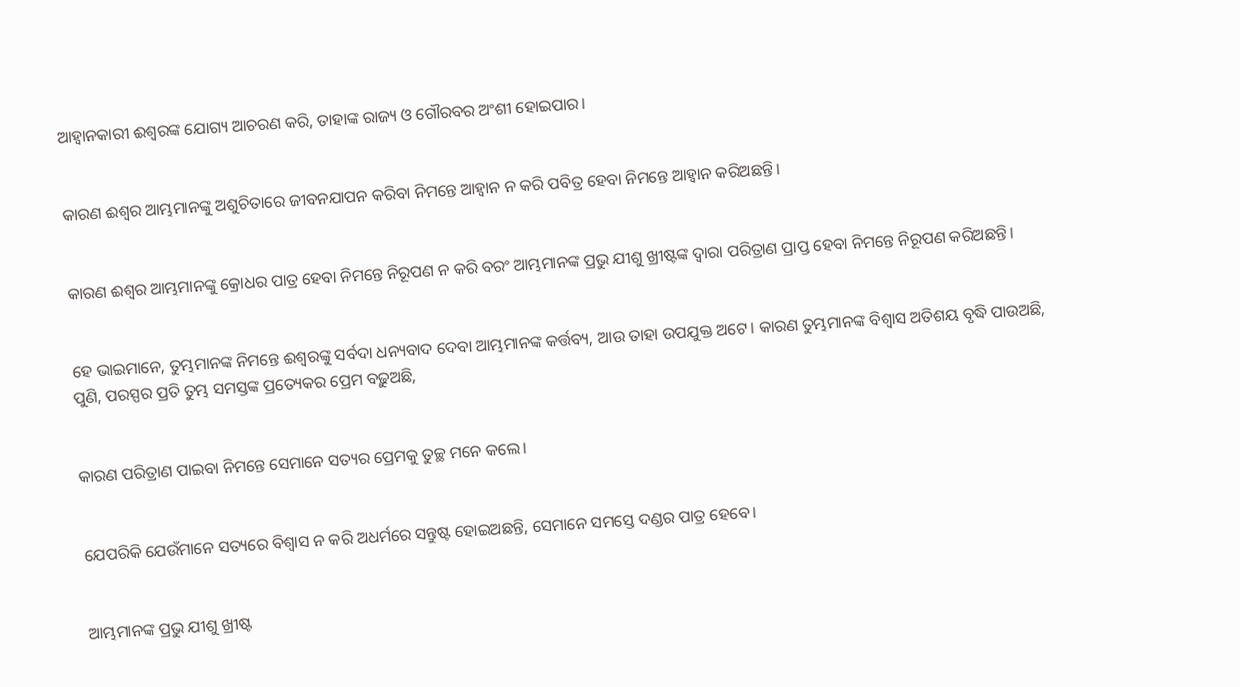ଆହ୍ୱାନକାରୀ ଈଶ୍ବରଙ୍କ ଯୋଗ୍ୟ ଆଚରଣ କରି, ତାହାଙ୍କ ରାଜ୍ୟ ଓ ଗୌରବର ଅଂଶୀ ହୋଇପାର।


କାରଣ ଈଶ୍ବର ଆମ୍ଭମାନଙ୍କୁ ଅଶୁଚିତାରେ ଜୀବନଯାପନ କରିବା ନିମନ୍ତେ ଆହ୍ୱାନ ନ କରି ପବିତ୍ର ହେବା ନିମନ୍ତେ ଆହ୍ୱାନ କରିଅଛନ୍ତି।


କାରଣ ଈଶ୍ବର ଆମ୍ଭମାନଙ୍କୁ କ୍ରୋଧର ପାତ୍ର ହେବା ନିମନ୍ତେ ନିରୂପଣ ନ କରି ବରଂ ଆମ୍ଭମାନଙ୍କ ପ୍ରଭୁ ଯୀଶୁ ଖ୍ରୀଷ୍ଟଙ୍କ ଦ୍ୱାରା ପରିତ୍ରାଣ ପ୍ରାପ୍ତ ହେବା ନିମନ୍ତେ ନିରୂପଣ କରିଅଛନ୍ତି।


ହେ ଭାଇମାନେ, ତୁମ୍ଭମାନଙ୍କ ନିମନ୍ତେ ଈଶ୍ବରଙ୍କୁ ସର୍ବଦା ଧନ୍ୟବାଦ ଦେବା ଆମ୍ଭମାନଙ୍କ କର୍ତ୍ତବ୍ୟ, ଆଉ ତାହା ଉପଯୁକ୍ତ ଅଟେ। କାରଣ ତୁମ୍ଭମାନଙ୍କ ବିଶ୍ୱାସ ଅତିଶୟ ବୃଦ୍ଧି ପାଉଅଛି, ପୁଣି, ପରସ୍ପର ପ୍ରତି ତୁମ୍ଭ ସମସ୍ତଙ୍କ ପ୍ରତ୍ୟେକର ପ୍ରେମ ବଢ଼ୁଅଛି,


କାରଣ ପରିତ୍ରାଣ ପାଇବା ନିମନ୍ତେ ସେମାନେ ସତ୍ୟର ପ୍ରେମକୁ ତୁଚ୍ଛ ମନେ କଲେ।


ଯେପରିକି ଯେଉଁମାନେ ସତ୍ୟରେ ବିଶ୍ୱାସ ନ କରି ଅଧର୍ମରେ ସନ୍ତୁଷ୍ଟ ହୋଇଅଛନ୍ତି, ସେମାନେ ସମସ୍ତେ ଦଣ୍ଡର ପାତ୍ର ହେବେ।


ଆମ୍ଭମାନଙ୍କ ପ୍ରଭୁ ଯୀଶୁ ଖ୍ରୀଷ୍ଟ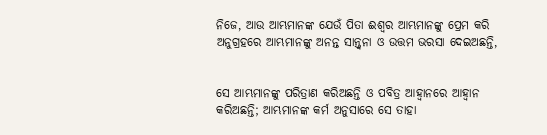ନିଜେ, ଆଉ ଆମ୍ଭମାନଙ୍କ ଯେଉଁ ପିତା ଈଶ୍ବର ଆମ୍ଭମାନଙ୍କୁ ପ୍ରେମ କରି ଅନୁଗ୍ରହରେ ଆମ୍ଭମାନଙ୍କୁ ଅନନ୍ତ ସାନ୍ତ୍ୱନା ଓ ଉତ୍ତମ ଭରସା ଦେଇଅଛନ୍ତି,


ସେ ଆମ୍ଭମାନଙ୍କୁ ପରିତ୍ରାଣ କରିଅଛନ୍ତି ଓ ପବିତ୍ର ଆହ୍ୱାନରେ ଆହ୍ୱାନ କରିଅଛନ୍ତି; ଆମ୍ଭମାନଙ୍କ କର୍ମ ଅନୁସାରେ ସେ ତାହା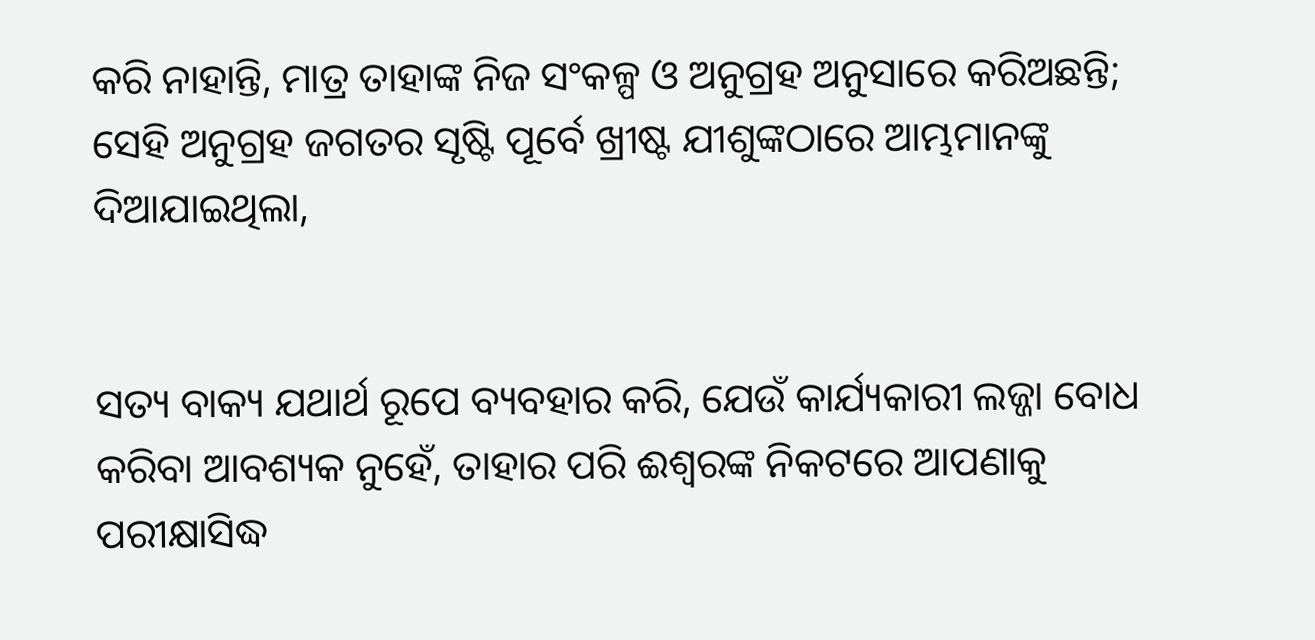କରି ନାହାନ୍ତି, ମାତ୍ର ତାହାଙ୍କ ନିଜ ସଂକଳ୍ପ ଓ ଅନୁଗ୍ରହ ଅନୁସାରେ କରିଅଛନ୍ତି; ସେହି ଅନୁଗ୍ରହ ଜଗତର ସୃଷ୍ଟି ପୂର୍ବେ ଖ୍ରୀଷ୍ଟ ଯୀଶୁଙ୍କଠାରେ ଆମ୍ଭମାନଙ୍କୁ ଦିଆଯାଇଥିଲା,


ସତ୍ୟ ବାକ୍ୟ ଯଥାର୍ଥ ରୂପେ ବ୍ୟବହାର କରି, ଯେଉଁ କାର୍ଯ୍ୟକାରୀ ଲଜ୍ଜା ବୋଧ କରିବା ଆବଶ୍ୟକ ନୁହେଁ, ତାହାର ପରି ଈଶ୍ବରଙ୍କ ନିକଟରେ ଆପଣାକୁ ପରୀକ୍ଷାସିଦ୍ଧ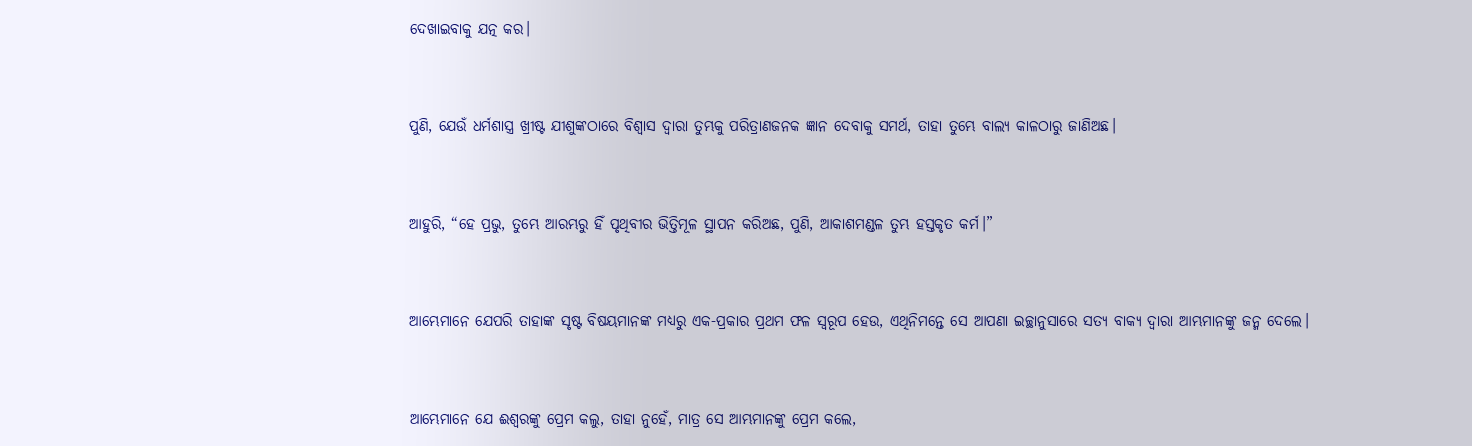ଦେଖାଇବାକୁ ଯତ୍ନ କର।


ପୁଣି, ଯେଉଁ ଧର୍ମଶାସ୍ତ୍ର ଖ୍ରୀଷ୍ଟ ଯୀଶୁଙ୍କଠାରେ ବିଶ୍ୱାସ ଦ୍ୱାରା ତୁମ୍ଭକୁ ପରିତ୍ରାଣଜନକ ଜ୍ଞାନ ଦେବାକୁ ସମର୍ଥ, ତାହା ତୁମ୍ଭେ ବାଲ୍ୟ କାଳଠାରୁ ଜାଣିଅଛ।


ଆହୁରି, “ହେ ପ୍ରଭୁ, ତୁମ୍ଭେ ଆରମ୍ଭରୁ ହିଁ ପୃଥିବୀର ଭିତ୍ତିମୂଳ ସ୍ଥାପନ କରିଅଛ, ପୁଣି, ଆକାଶମଣ୍ଡଳ ତୁମ୍ଭ ହସ୍ତକୃତ କର୍ମ।”


ଆମ୍ଭେମାନେ ଯେପରି ତାହାଙ୍କ ସୃଷ୍ଟ ବିଷୟମାନଙ୍କ ମଧ୍ୟରୁ ଏକ-ପ୍ରକାର ପ୍ରଥମ ଫଳ ସ୍ୱରୂପ ହେଉ, ଏଥିନିମନ୍ତେ ସେ ଆପଣା ଇଚ୍ଛାନୁସାରେ ସତ୍ୟ ବାକ୍ୟ ଦ୍ୱାରା ଆମ୍ଭମାନଙ୍କୁ ଜନ୍ମ ଦେଲେ।


ଆମ୍ଭେମାନେ ଯେ ଈଶ୍ବରଙ୍କୁ ପ୍ରେମ କଲୁ, ତାହା ନୁହେଁ, ମାତ୍ର ସେ ଆମ୍ଭମାନଙ୍କୁ ପ୍ରେମ କଲେ,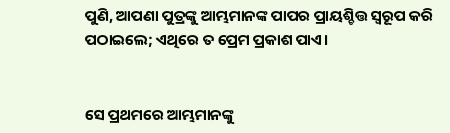ପୁଣି, ଆପଣା ପୁତ୍ରଙ୍କୁ ଆମ୍ଭମାନଙ୍କ ପାପର ପ୍ରାୟଶ୍ଚିତ୍ତ ସ୍ୱରୂପ କରି ପଠାଇଲେ; ଏଥିରେ ତ ପ୍ରେମ ପ୍ରକାଶ ପାଏ।


ସେ ପ୍ରଥମରେ ଆମ୍ଭମାନଙ୍କୁ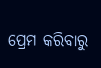ପ୍ରେମ କରିବାରୁ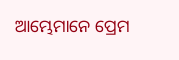ଆମ୍ଭେମାନେ ପ୍ରେମ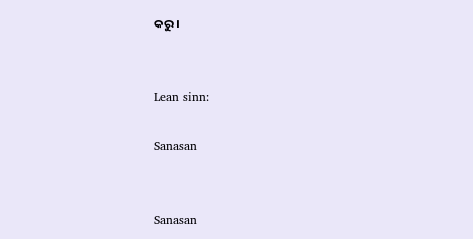କରୁ।


Lean sinn:

Sanasan


Sanasan